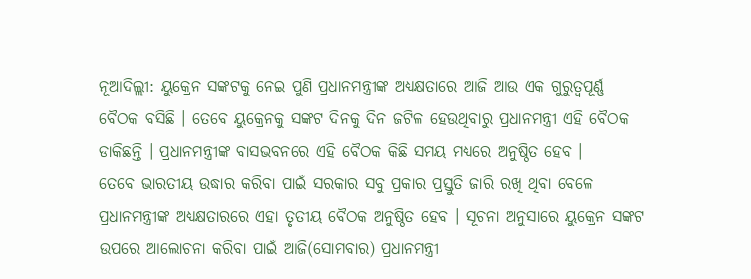ନୂଆଦିଲ୍ଲୀ: ୟୁକ୍ରେନ ସଙ୍କଟକୁ ନେଇ ପୁଣି ପ୍ରଧାନମନ୍ତ୍ରୀଙ୍କ ଅଧ୍ଯକ୍ଷତାରେ ଆଜି ଆଉ ଏକ ଗୁରୁତ୍ବପୂର୍ଣ୍ଣ ବୈଠକ ବସିଛି । ତେବେ ୟୁକ୍ରେନକୁ ସଙ୍କଟ ଦିନକୁ ଦିନ ଜଟିଳ ହେଉଥିବାରୁ ପ୍ରଧାନମନ୍ତ୍ରୀ ଏହି ବୈଠକ ଡାକିଛନ୍ତି । ପ୍ରଧାନମନ୍ତ୍ରୀଙ୍କ ବାସଭବନରେ ଏହି ବୈଠକ କିଛି ସମୟ ମଧ୍ୟରେ ଅନୁଷ୍ଠିତ ହେବ ।
ତେବେ ଭାରତୀୟ ଉଦ୍ଧାର କରିବା ପାଇଁ ସରକାର ସବୁ ପ୍ରକାର ପ୍ରସ୍ତୁତି ଜାରି ରଖି ଥିବା ବେଳେ ପ୍ରଧାନମନ୍ତ୍ରୀଙ୍କ ଅଧ୍ୟକ୍ଷତାରରେ ଏହା ତୃତୀୟ ବୈଠକ ଅନୁଷ୍ଠିତ ହେବ । ସୂଚନା ଅନୁସାରେ ୟୁକ୍ରେନ ସଙ୍କଟ ଉପରେ ଆଲୋଚନା କରିବା ପାଇଁ ଆଜି(ସୋମବାର) ପ୍ରଧାନମନ୍ତ୍ରୀ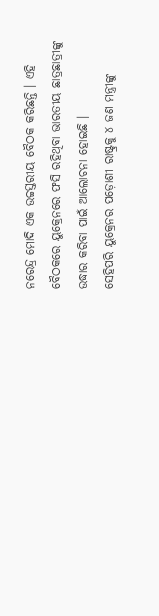ନରେନ୍ଦ୍ର ମୋଦି ଏକ ଉଚ୍ଚସ୍ତରୀୟ ବୈଠକ କରିଛନ୍ତି । ଏହି ବୈଠକରେ ୟୁକ୍ରେନରେ ଫସି ରହିଥିବା ଭାରତୀୟ ଛାତ୍ରଛାତ୍ରୀଙ୍କୁ ଉଦ୍ଧାର କରିବା ପାଇଁ ଆଲୋଚନା ହୋଇଛି ।
ସେହିପରି ୟୁକ୍ରେନର ପଡ଼ୋଶୀ ରାଷ୍ଟ୍ରକୁ ୪ ଜଣ ମନ୍ତ୍ରୀଙ୍କୁ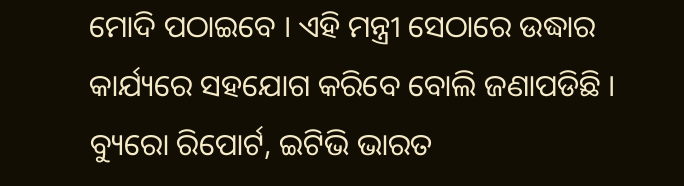ମୋଦି ପଠାଇବେ । ଏହି ମନ୍ତ୍ରୀ ସେଠାରେ ଉଦ୍ଧାର କାର୍ଯ୍ୟରେ ସହଯୋଗ କରିବେ ବୋଲି ଜଣାପଡିଛି ।
ବ୍ୟୁରୋ ରିପୋର୍ଟ, ଇଟିଭି ଭାରତ